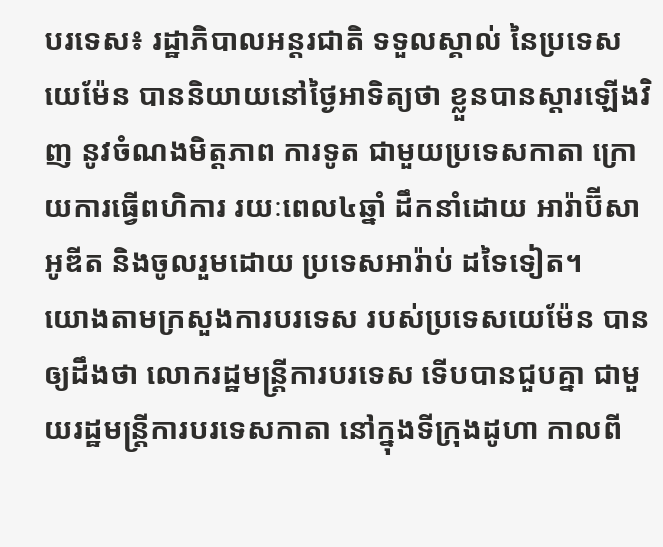បរទេស៖ រដ្ឋាភិបាលអន្តរជាតិ ទទួលស្គាល់ នៃប្រទេសយេម៉ែន បាននិយាយនៅថ្ងៃអាទិត្យថា ខ្លួនបានស្តារឡើងវិញ នូវចំណងមិត្តភាព ការទូត ជាមួយប្រទេសកាតា ក្រោយការធ្វើពហិការ រយៈពេល៤ឆ្នាំ ដឹកនាំដោយ អារ៉ាប៊ីសាអូឌីត និងចូលរួមដោយ ប្រទេសអារ៉ាប់ ដទៃទៀត។
យោងតាមក្រសួងការបរទេស របស់ប្រទេសយេម៉ែន បានឲ្យដឹងថា លោករដ្ឋមន្ត្រីការបរទេស ទើបបានជួបគ្នា ជាមួយរដ្ឋមន្ត្រីការបរទេសកាតា នៅក្នុងទីក្រុងដូហា កាលពី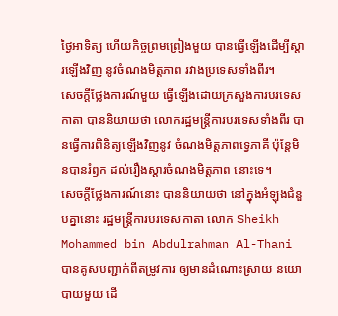ថ្ងៃអាទិត្យ ហើយកិច្ចព្រមព្រៀងមួយ បានធ្វើឡើងដើម្បីស្តារឡើងវិញ នូវចំណងមិត្តភាព រវាងប្រទេសទាំងពីរ។
សេចក្តីថ្លែងការណ៍មួយ ធ្វើឡើងដោយក្រសួងការបរទេស កាតា បាននិយាយថា លោករដ្ឋមន្ត្រីការបរទេសទាំងពីរ បានធ្វើការពិនិត្យឡើងវិញនូវ ចំណងមិត្តភាពទ្វេភាគី ប៉ុន្តែមិនបានរំឭក ដល់រឿងស្តារចំណងមិត្តភាព នោះទេ។
សេចក្តីថ្លែងការណ៍នោះ បាននិយាយថា នៅក្នុងអំឡុងជំនួបគ្នានោះ រដ្ឋមន្ត្រីការបរទេសកាតា លោក Sheikh Mohammed bin Abdulrahman Al-Thani បានគូសបញ្ជាក់ពីតម្រូវការ ឲ្យមានដំណោះស្រាយ នយោបាយមួយ ដើ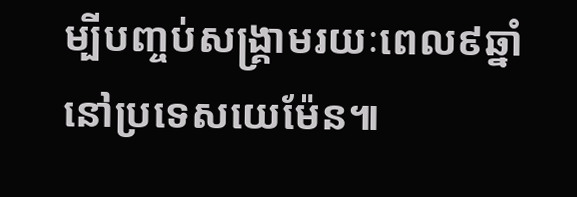ម្បីបញ្ចប់សង្គ្រាមរយៈពេល៩ឆ្នាំ នៅប្រទេសយេម៉ែន៕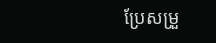ប្រែសម្រួ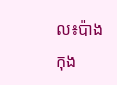ល៖ប៉ាង កុង